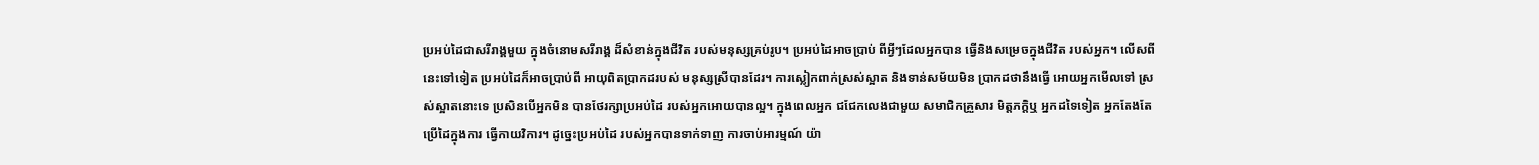ប្រអប់ដៃជាសរីរាង្គមួយ ក្នុងចំនោមសរីរាង្គ ដ៏សំខាន់ក្នុងជីវិត របស់មនុស្សគ្រប់រូប។ ប្រអប់ដៃអាចប្រាប់ ពីអ្វីៗដែលអ្នកបាន ធ្វើនិងសម្រេចក្នុងជីវិត របស់អ្នក។ លើសពីនេះទៅទៀត ប្រអប់ដៃក៏អាចប្រាប់ពី អាយុពិតប្រាកដរបស់ មនុស្សស្រីបានដែរ។ ការស្លៀកពាក់ស្រស់ស្អាត និងទាន់សម័យមិន ប្រាកដថានឹងធ្វើ អោយអ្នកមើលទៅ ស្រស់ស្អាតនោះទេ ប្រសិនបើអ្នកមិន បានថែរក្សាប្រអប់ដៃ របស់អ្នកអោយបានល្អ។ ក្នុងពេលអ្នក ជជែកលេងជាមួយ សមាជិកគ្រួសារ មិត្តភក្តិឬ អ្នកដទៃទៀត អ្នកតែងតែ ប្រើដៃក្នុងការ ធ្វើកាយវិការ។ ដូច្នេះប្រអប់ដៃ របស់អ្នកបានទាក់ទាញ ការចាប់អារម្មណ៍ យ៉ា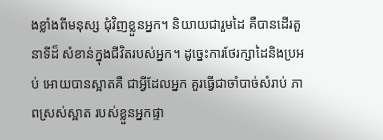ងខ្លាំងពីមនុស្ស ជុំវិញខ្លួនអ្នក។ និយាយជារួមដៃ គឺបានដើរតួនាទីដ៏ សំខាន់ក្នុងជីវិតរបស់អ្នក។ ដូច្នេះការថែរក្សាដៃនិងប្រអប់ អោយបានស្អាតគឺ ជាអ្វីដែលអ្នក គួរធ្វើជាចាំបាច់សំរាប់ ភាពស្រស់ស្អាត របស់ខ្លួនអ្នកផ្ទា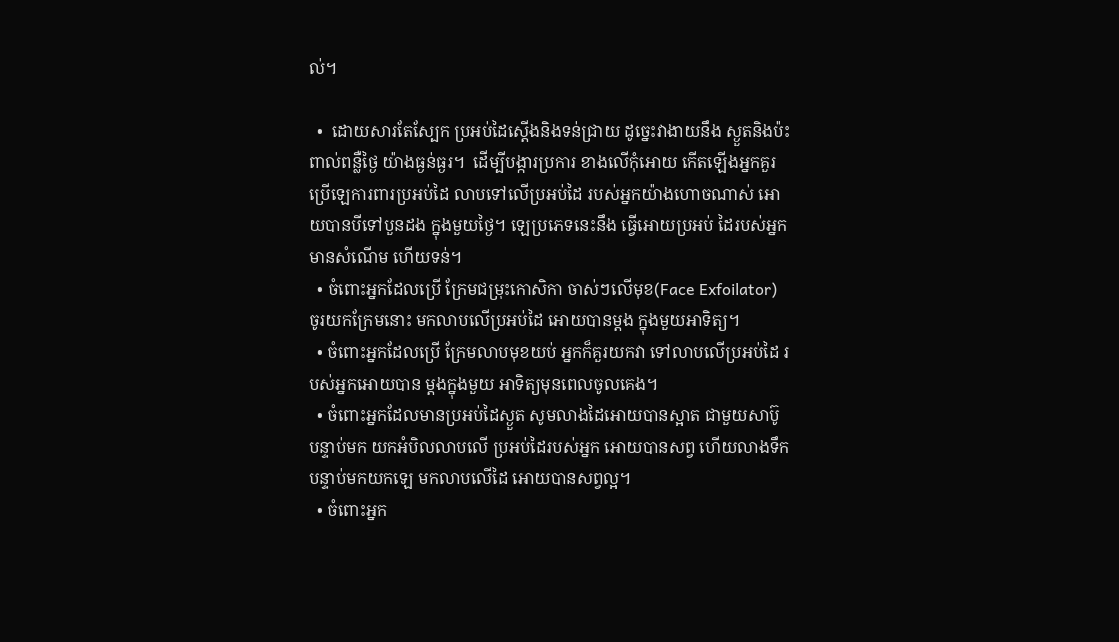ល់។

  •  ដោយសារតែស្បែក ប្រអប់ដៃស្តើងនិងទន់ជ្រាយ ដូច្នេះវាងាយនឹង ស្ងួតនិងប៉ះពាល់ពន្លឺថ្ងៃ យ៉ាងធ្ងន់ធ្ងរ។  ដើម្បីបង្ការប្រការ ខាងលើកុំអោយ កើតឡើងអ្នកគួរ ប្រើឡេការពារប្រអប់ដៃ លាបទៅលើប្រអប់ដៃ របស់អ្នកយ៉ាងហោចណាស់ អោយបានបីទៅបួនដង ក្នុងមួយថ្ងៃ។ ឡេប្រភេទនេះនឹង ធ្វើអោយប្រអប់ ដៃរបស់អ្នកមានសំណើម ហើយទន់។
  • ចំពោះអ្នកដែលប្រើ ក្រែមជម្រុះកោសិកា ចាស់ៗលើមុខ(Face Exfoilator) ចូរយកក្រែមនោះ មកលាបលើប្រអប់ដៃ អោយបានម្តង ក្នុងមួយអាទិត្យ។
  • ចំពោះអ្នកដែលប្រើ ក្រែមលាបមុខយប់ អ្នកក៏គួរយកវា ទៅលាបលើប្រអប់ដៃ របស់អ្នកអោយបាន ម្តងក្នុងមួយ អាទិត្យមុនពេលចូលគេង។
  • ចំពោះអ្នកដែលមានប្រអប់ដៃស្ងួត សូមលាងដៃអោយបានស្អាត ជាមួយសាប៊ូបន្ទាប់មក យកអំបិលលាបលើ ប្រអប់ដៃរបស់អ្នក អោយបានសព្វ ហើយលាងទឹក បន្ទាប់មកយកឡេ មកលាបលើដៃ អោយបានសព្វល្អ។
  • ចំពោះអ្នក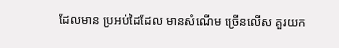ដែលមាន ប្រអប់ដៃដែល មានសំណើម ច្រើនលើស គួរយក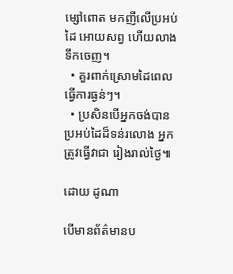ម្សៅពោត មកញីលើប្រអប់ដៃ អោយសព្វ ហើយលាងទឹកចេញ។
  • គួរពាក់ស្រោមដៃពេល ធ្វើការធ្ងន់ៗ។
  • ប្រសិនបើអ្នកចង់បាន ប្រអប់ដៃដ៏ទន់រលោង អ្នកត្រូវធ្វើវាជា រៀងរាល់ថ្ងៃ៕

ដោយ ដូណា

បើមានព័ត៌មានប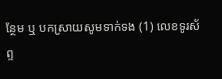ន្ថែម ឬ បកស្រាយសូមទាក់ទង (1) លេខទូរស័ព្ទ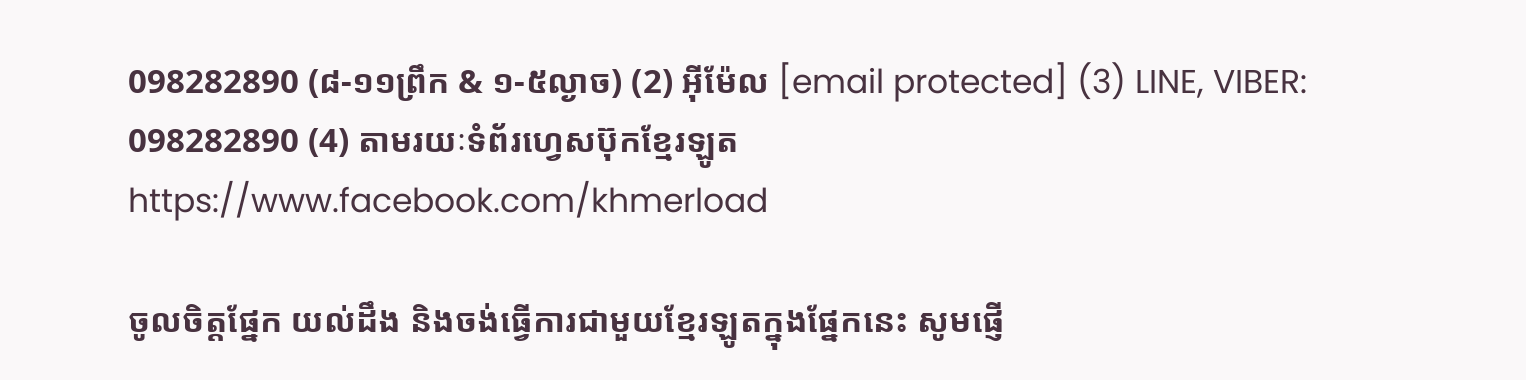098282890 (៨-១១ព្រឹក & ១-៥ល្ងាច) (2) អ៊ីម៉ែល [email protected] (3) LINE, VIBER: 098282890 (4) តាមរយៈទំព័រហ្វេសប៊ុកខ្មែរឡូត https://www.facebook.com/khmerload

ចូលចិត្តផ្នែក យល់ដឹង និងចង់ធ្វើការជាមួយខ្មែរឡូតក្នុងផ្នែកនេះ សូមផ្ញើ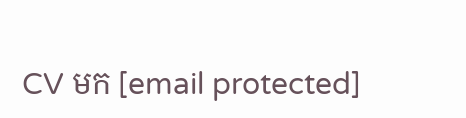CV មក [email protected]